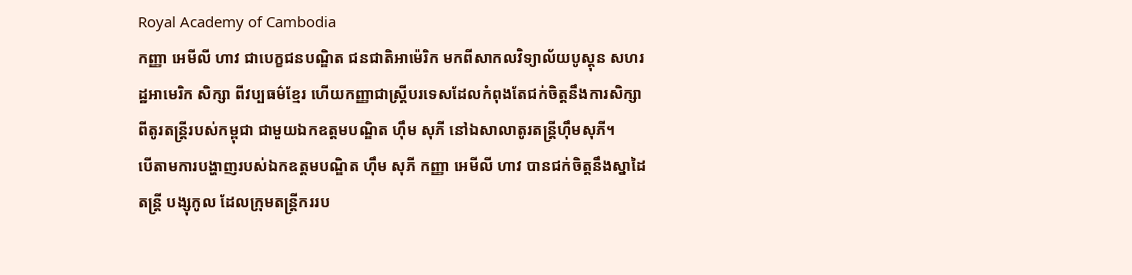Royal Academy of Cambodia
កញ្ញា អេមីលី ហាវ ជាបេក្ខជនបណ្ឌិត ជនជាតិអាម៉េរិក មកពីសាកលវិទ្យាល័យបូស្តុន សហរដ្ឋអាមេរិក សិក្សា ពីវប្បធម៌ខ្មែរ ហើយកញ្ញាជាស្រ្តីបរទេសដែលកំពុងតែជក់ចិត្តនឹងការសិក្សាពីតូរតន្ត្រីរបស់កម្ពុជា ជាមួយឯកឧត្តមបណ្ឌិត ហ៊ឹម សុភី នៅឯសាលាតូរតន្ត្រីហ៊ឹមសុភី។
បើតាមការបង្ហាញរបស់ឯកឧត្តមបណ្ឌិត ហ៊ឹម សុភី កញ្ញា អេមីលី ហាវ បានជក់ចិត្តនឹងស្នាដៃតន្ត្រី បង្សុកូល ដែលក្រុមតន្ត្រីកររប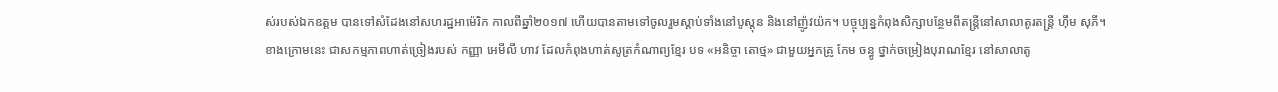ស់របស់ឯកឧត្តម បានទៅសំដែងនៅសហរដ្ឋអាម៉េរិក កាលពីឆ្នាំ២០១៧ ហើយបានតាមទៅចូលរួមស្តាប់ទាំងនៅបូស្តុន និងនៅញ៉ូវយ៉ក។ បច្ចុប្បន្នកំពុងសិក្សាបន្ថែមពីតន្ត្រីនៅសាលាតូរតន្ត្រី ហ៊ឹម សុភី។
ខាងក្រោមនេះ ជាសកម្មភាពហាត់ច្រៀងរបស់ កញ្ញា អេមីលី ហាវ ដែលកំពុងហាត់សូត្រកំណាព្យខ្មែរ បទ «អនិច្ចា តោថ្ម» ជាមួយអ្នកគ្រូ កែម ចន្ធូ ថ្នាក់ចម្រៀងបុរាណខ្មែរ នៅសាលាតូ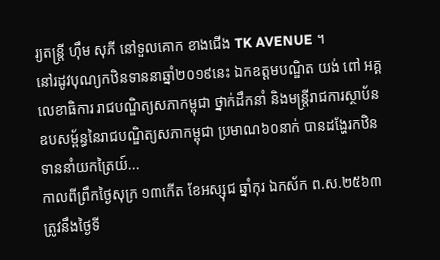រ្យតន្រ្តី ហុឹម សុភី នៅទួលគោក ខាងជើង TK AVENUE ។
នៅរដូវបុណ្យកឋិនទាននាឆ្នាំ២០១៩នេះ ឯកឧត្ដមបណ្ឌិត យង់ ពៅ អគ្គលេខាធិការ រាជបណ្ឌិត្យសភាកម្ពុជា ថ្នាក់ដឹកនាំ និងមន្ត្រីរាជការស្ថាប័នឧបសម្ព័ន្ធនៃរាជបណ្ឌិត្យសភាកម្ពុជា ប្រមាណ៦០នាក់ បានដង្ហែរកឋិនទាននាំយកត្រៃយ៍...
កាលពីព្រឹកថ្ងៃសុក្រ ១៣កើត ខែអស្សុជ ឆ្នាំកុរ ឯកស័ក ព.ស.២៥៦៣ ត្រូវនឹងថ្ងៃទី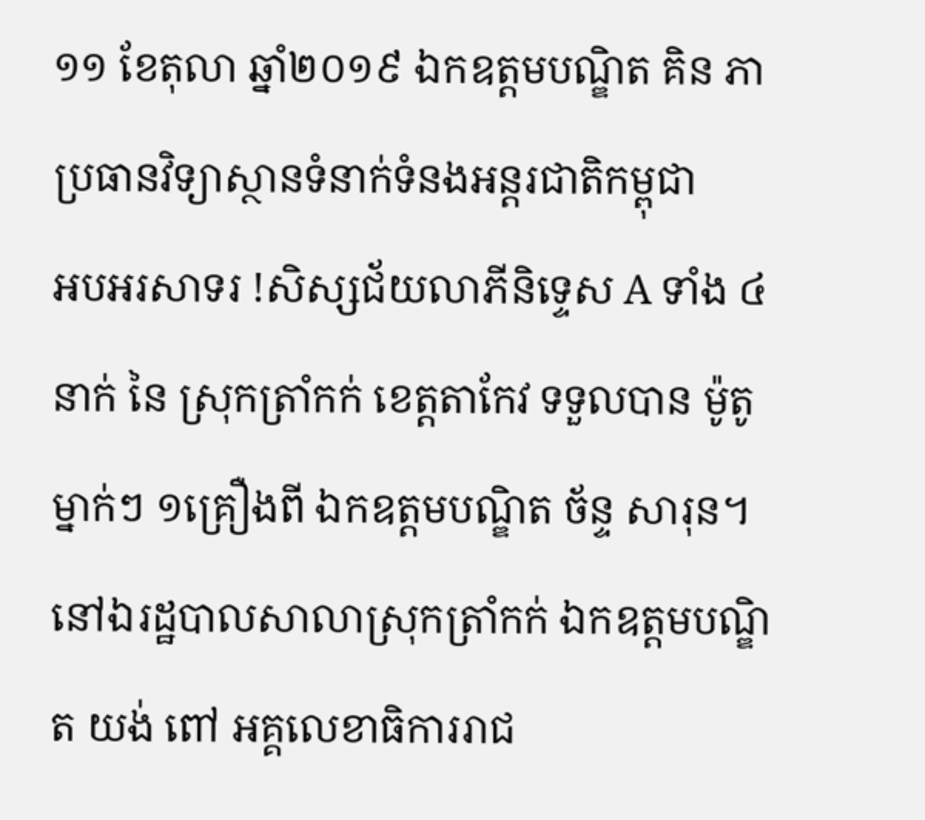១១ ខែតុលា ឆ្នាំ២០១៩ ឯកឧត្តមបណ្ឌិត គិន ភា ប្រធានវិទ្យាស្ថានទំនាក់ទំនងអន្តរជាតិកម្ពុជា
អបអរសាទរ !សិស្សជ័យលាភីនិទ្ទេស A ទាំង ៤នាក់ នៃ ស្រុកត្រាំកក់ ខេត្តតាកែវ ទទួលបាន ម៉ូតូ ម្នាក់ៗ ១គ្រឿងពី ឯកឧត្តមបណ្ឌិត ច័ន្ទ សារុន។នៅឯរដ្ឋបាលសាលាស្រុកត្រាំកក់ ឯកឧត្តមបណ្ឌិត យង់ ពៅ អគ្គលេខាធិការរាជ